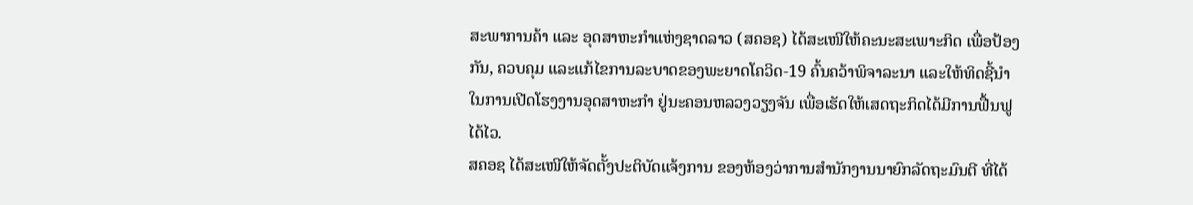ສະພາການຄ້າ ແລະ ອຸດສາຫະກຳແຫ່ງຊາດລາວ (ສຄອຊ) ໄດ້ສະເໜີໃຫ້ຄະນະສະເພາະກິດ ເພື່ອປ້ອງກັນ, ຄວບຄຸມ ແລະແກ້ໄຂການລະບາດຂອງພະຍາດໂຄວິດ-19 ຄົ້ນຄວ້າພິຈາລະນາ ແລະໃຫ້ທິດຊີ້ນຳ ໃນການເປີດໂຮງງານອຸດສາຫະກຳ ຢູ່ນະຄອນຫລວງວຽງຈັນ ເພື່ອເຮັດໃຫ້ເສດຖະກິດໄດ້ມີການຟື້ນຟູໄດ້ໄວ.
ສຄອຊ ໄດ້ສະເໜີໃຫ້ຈັດຕັ້ງປະຕິບັດແຈ້ງການ ຂອງຫ້ອງວ່າການສຳນັກງານນາຍົກລັດຖະມົນຕີ ທີ່ໄດ້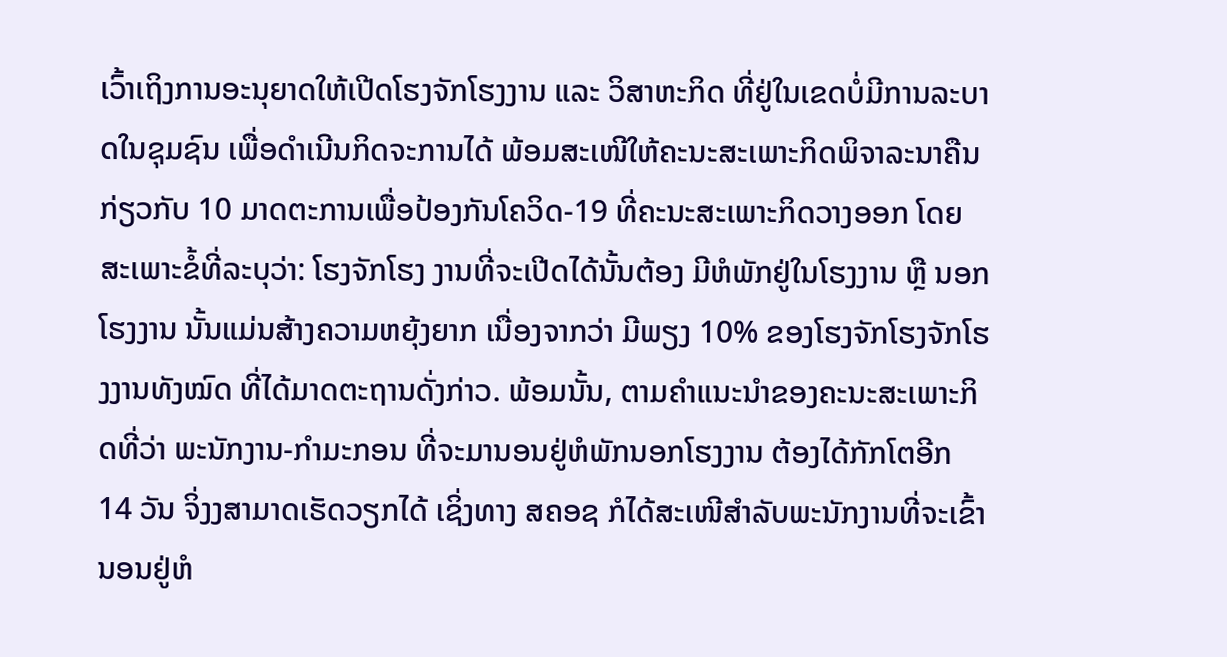ເວົ້າເຖິງການອະນຸຍາດໃຫ້ເປີດໂຮງຈັກໂຮງງານ ແລະ ວິສາຫະກິດ ທີ່ຢູ່ໃນເຂດບໍ່ມີການລະບາດໃນຊຸມຊົນ ເພື່ອດຳເນີນກິດຈະການໄດ້ ພ້ອມສະເໜີໃຫ້ຄະນະສະເພາະກິດພິຈາລະນາຄືນ ກ່ຽວກັບ 10 ມາດຕະການເພື່ອປ້ອງກັນໂຄວິດ-19 ທີ່ຄະນະສະເພາະກິດວາງອອກ ໂດຍສະເພາະຂໍ້ທີ່ລະບຸວ່າ: ໂຮງຈັກໂຮງ ງານທີ່ຈະເປີດໄດ້ນັ້ນຕ້ອງ ມີຫໍພັກຢູ່ໃນໂຮງງານ ຫຼື ນອກໂຮງງານ ນັ້ນແມ່ນສ້າງຄວາມຫຍຸ້ງຍາກ ເນື່ອງຈາກວ່າ ມີພຽງ 10% ຂອງໂຮງຈັກໂຮງຈັກໂຮງງານທັງໝົດ ທີ່ໄດ້ມາດຕະຖານດັ່ງກ່າວ. ພ້ອມນັ້ນ, ຕາມຄໍາແນະນຳຂອງຄະນະສະເພາະກິດທີ່ວ່າ ພະນັກງານ-ກຳມະກອນ ທີ່ຈະມານອນຢູ່ຫໍພັກນອກໂຮງງານ ຕ້ອງໄດ້ກັກໂຕອີກ 14 ວັນ ຈິ່ງງສາມາດເຮັດວຽກໄດ້ ເຊິ່ງທາງ ສຄອຊ ກໍໄດ້ສະເໜີສໍາລັບພະນັກງານທີ່ຈະເຂົ້ານອນຢູ່ຫໍ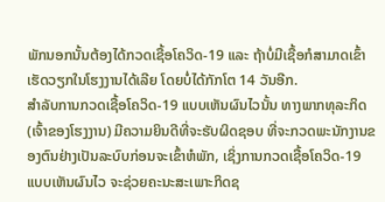ພັກນອກນັ້ນຕ້ອງໄດ້ກວດເຊື້ອໂຄວິດ-19 ແລະ ຖ້າບໍ່ມີເຊື້ອກໍສາມາດເຂົ້າເຮັດວຽກໃນໂຮງງານໄດ້ເລີຍ ໂດຍບໍ່ໄດ້ກັກໂຕ 14 ວັນອີກ.
ສຳລັບການກວດເຊື້ອໂຄວິດ-19 ແບບເຫັນຜົນໄວນັ້ນ ທາງພາກທຸລະກິດ (ເຈົ້າຂອງໂຮງງານ) ມີຄວາມຍິນດີທີ່ຈະຮັບຜິດຊອບ ທີ່ຈະກວດພະນັກງານຂອງຕົນຢ່າງເປັນລະບົບກ່ອນຈະເຂົ້າຫໍພັກ, ເຊິ່ງການກວດເຊື້ອໂຄວິດ-19 ແບບເຫັນຜົນໄວ ຈະຊ່ວຍຄະນະສະເພາະກິດຊ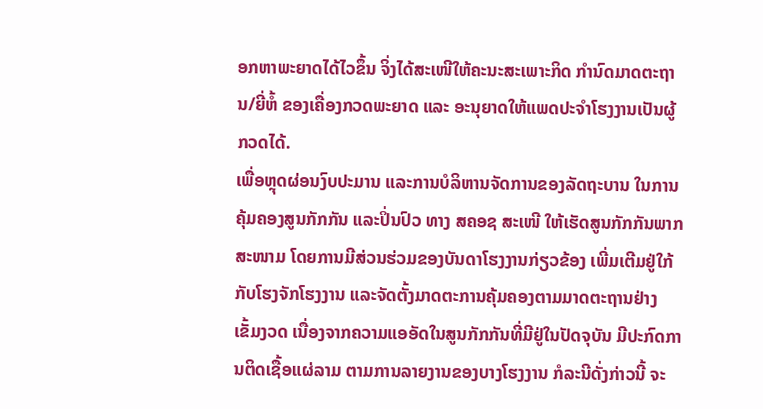ອກຫາພະຍາດໄດ້ໄວຂຶ້ນ ຈິ່ງໄດ້ສະເໜີໃຫ້ຄະນະສະເພາະກິດ ກໍານົດມາດຕະຖານ/ຍີ່ຫໍ້ ຂອງເຄື່ອງກວດພະຍາດ ແລະ ອະນຸຍາດໃຫ້ແພດປະຈຳໂຮງງານເປັນຜູ້ກວດໄດ້.
ເພື່ອຫຼຸດຜ່ອນງົບປະມານ ແລະການບໍລິຫານຈັດການຂອງລັດຖະບານ ໃນການຄຸ້ມຄອງສູນກັກກັນ ແລະປິ່ນປົວ ທາງ ສຄອຊ ສະເໜີ ໃຫ້ເຮັດສູນກັກກັນພາກສະໜາມ ໂດຍການມີສ່ວນຮ່ວມຂອງບັນດາໂຮງງານກ່ຽວຂ້ອງ ເພີ່ມເຕີມຢູ່ໃກ້ກັບໂຮງຈັກໂຮງງານ ແລະຈັດຕັ້ງມາດຕະການຄຸ້ມຄອງຕາມມາດຕະຖານຢ່າງເຂັ້ມງວດ ເນື່ອງຈາກຄວາມແອອັດໃນສູນກັກກັນທີ່ມີຢູ່ໃນປັດຈຸບັນ ມີປະກົດການຕິດເຊື້ອແຜ່ລາມ ຕາມການລາຍງານຂອງບາງໂຮງງານ ກໍລະນີດັ່ງກ່າວນີ້ ຈະ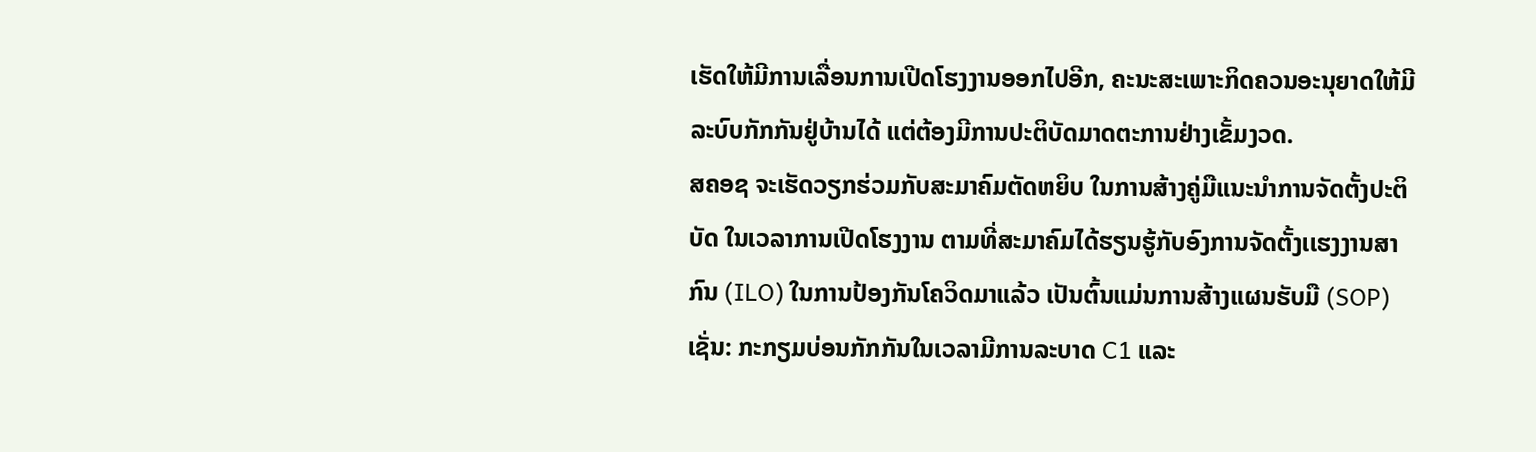ເຮັດໃຫ້ມີການເລື່ອນການເປີດໂຮງງານອອກໄປອີກ, ຄະນະສະເພາະກິດຄວນອະນຸຍາດໃຫ້ມີລະບົບກັກກັນຢູ່ບ້ານໄດ້ ແຕ່ຕ້ອງມີການປະຕິບັດມາດຕະການຢ່າງເຂັ້ມງວດ.
ສຄອຊ ຈະເຮັດວຽກຮ່ວມກັບສະມາຄົມຕັດຫຍິບ ໃນການສ້າງຄູ່ມືແນະນຳການຈັດຕັ້ງປະຕິບັດ ໃນເວລາການເປີດໂຮງງານ ຕາມທີ່ສະມາຄົມໄດ້ຮຽນຮູ້ກັບອົງການຈັດຕັ້ງເເຮງງານສາກົນ (ILO) ໃນການປ້ອງກັນໂຄວິດມາແລ້ວ ເປັນຕົ້ນແມ່ນການສ້າງແຜນຮັບມື (SOP) ເຊັ່ນ: ກະກຽມບ່ອນກັກກັນໃນເວລາມີການລະບາດ C1 ແລະ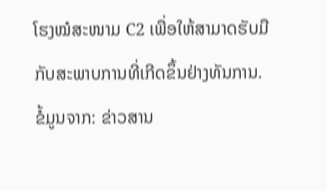ໂຮງໝໍສະໜາມ C2 ເພື່ອໃຫ້ສາມາດຮັບມືກັບສະພາບການທີ່ເກີດຂຶ້ນຢ່າງທັນການ.
ຂໍ້ມູນຈາກ: ຂ່າວສານ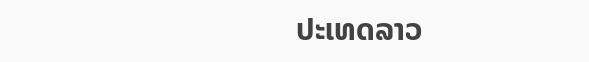ປະເທດລາວ